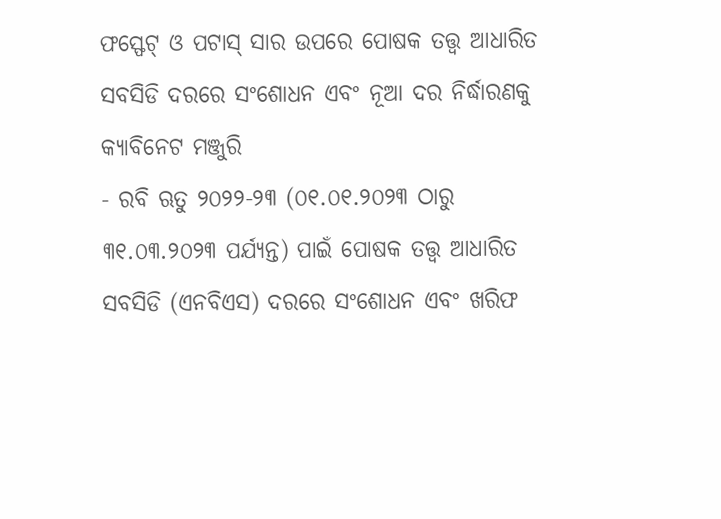ଫସ୍ଫେଟ୍ ଓ ପଟାସ୍ ସାର ଉପରେ ପୋଷକ ତତ୍ତ୍ୱ ଆଧାରିତ ସବସିଡି ଦରରେ ସଂଶୋଧନ ଏବଂ ନୂଆ ଦର ନିର୍ଦ୍ଧାରଣକୁ କ୍ୟାବିନେଟ ମଞ୍ଜୁରି
- ରବି ଋତୁ ୨୦୨୨-୨୩ (୦୧.୦୧.୨୦୨୩ ଠାରୁ ୩୧.୦୩.୨୦୨୩ ପର୍ଯ୍ୟନ୍ତ) ପାଇଁ ପୋଷକ ତତ୍ତ୍ୱ ଆଧାରିତ ସବସିଡି (ଏନବିଏସ) ଦରରେ ସଂଶୋଧନ ଏବଂ ଖରିଫ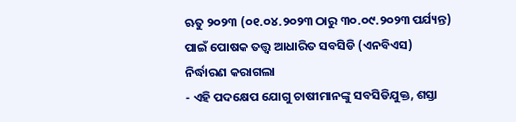ଋତୁ ୨୦୨୩ (୦୧.୦୪.୨୦୨୩ ଠାରୁ ୩୦.୦୯.୨୦୨୩ ପର୍ଯ୍ୟନ୍ତ) ପାଇଁ ପୋଷକ ତତ୍ତ୍ୱ ଆଧାରିତ ସବସିଡି (ଏନବିଏସ) ନିର୍ଦ୍ଧାରଣ କରାଗଲା
- ଏହି ପଦକ୍ଷେପ ଯୋଗୁ ଚାଷୀମାନଙ୍କୁ ସବସିଡିଯୁକ୍ତ, ଶସ୍ତା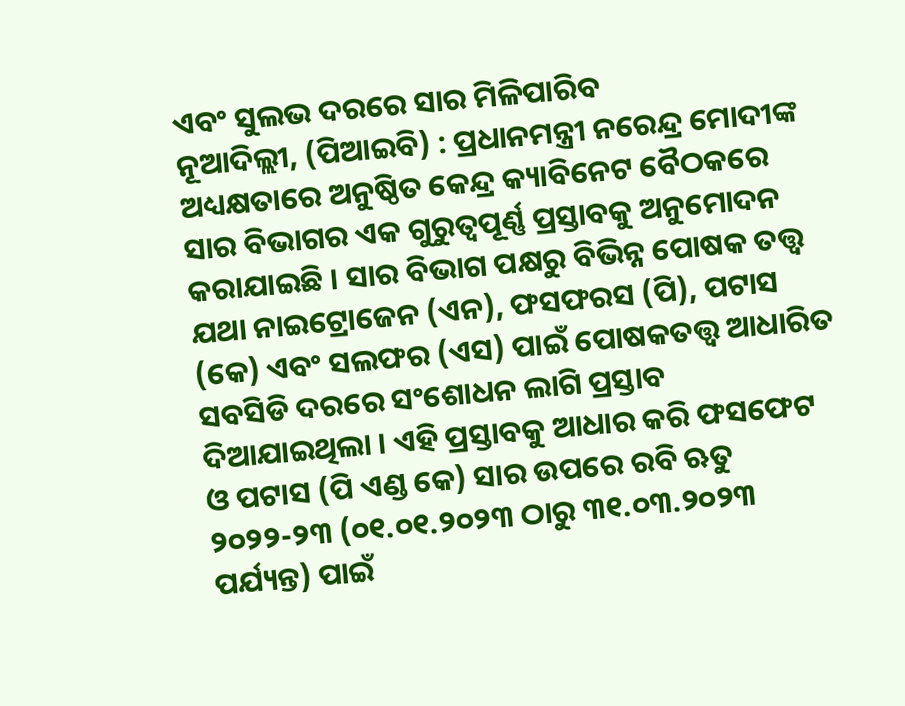ଏବଂ ସୁଲଭ ଦରରେ ସାର ମିଳିପାରିବ
ନୂଆଦିଲ୍ଲୀ, (ପିଆଇବି) : ପ୍ରଧାନମନ୍ତ୍ରୀ ନରେନ୍ଦ୍ର ମୋଦୀଙ୍କ ଅଧ୍ୟକ୍ଷତାରେ ଅନୁଷ୍ଠିତ କେନ୍ଦ୍ର କ୍ୟାବିନେଟ ବୈଠକରେ ସାର ବିଭାଗର ଏକ ଗୁରୁତ୍ୱପୂର୍ଣ୍ଣ ପ୍ରସ୍ତାବକୁ ଅନୁମୋଦନ କରାଯାଇଛି । ସାର ବିଭାଗ ପକ୍ଷରୁ ବିଭିନ୍ନ ପୋଷକ ତତ୍ତ୍ୱ ଯଥା ନାଇଟ୍ରୋଜେନ (ଏନ), ଫସଫରସ (ପି), ପଟାସ (କେ) ଏବଂ ସଲଫର (ଏସ) ପାଇଁ ପୋଷକତତ୍ତ୍ୱ ଆଧାରିତ ସବସିଡି ଦରରେ ସଂଶୋଧନ ଲାଗି ପ୍ରସ୍ତାବ ଦିଆଯାଇଥିଲା । ଏହି ପ୍ରସ୍ତାବକୁ ଆଧାର କରି ଫସଫେଟ ଓ ପଟାସ (ପି ଏଣ୍ଡ କେ) ସାର ଉପରେ ରବି ଋତୁ ୨୦୨୨-୨୩ (୦୧.୦୧.୨୦୨୩ ଠାରୁ ୩୧.୦୩.୨୦୨୩ ପର୍ଯ୍ୟନ୍ତ) ପାଇଁ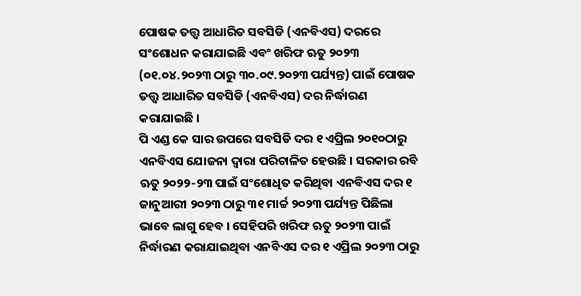ପୋଷକ ତତ୍ତ୍ୱ ଆଧାରିତ ସବସିଡି (ଏନବିଏସ) ଦରରେ ସଂଶୋଧନ କରାଯାଇଛି ଏବଂ ଖରିଫ ଋତୁ ୨୦୨୩ (୦୧.୦୪.୨୦୨୩ ଠାରୁ ୩୦.୦୯.୨୦୨୩ ପର୍ଯ୍ୟନ୍ତ) ପାଇଁ ପୋଷକ ତତ୍ତ୍ୱ ଆଧାରିତ ସବସିଡି (ଏନବିଏସ) ଦର ନିର୍ଦ୍ଧାରଣ କରାଯାଇଛି ।
ପି ଏଣ୍ଡ କେ ସାର ଉପରେ ସବସିଡି ଦର ୧ ଏପ୍ରିଲ ୨୦୧୦ଠାରୁ ଏନବିଏସ ଯୋଜନା ଦ୍ୱାରା ପରିଚାଳିତ ହେଉଛି । ସରକାର ରବି ଋତୁ ୨୦୨୨-୨୩ ପାଇଁ ସଂଶୋଧିତ କରିଥିବା ଏନବିଏସ ଦର ୧ ଜାନୁଆରୀ ୨୦୨୩ ଠାରୁ ୩୧ ମାର୍ଚ୍ଚ ୨୦୨୩ ପର୍ଯ୍ୟନ୍ତ ପିଛିଲା ଭାବେ ଲାଗୁ ହେବ । ସେହିପରି ଖରିଫ ଋତୁ ୨୦୨୩ ପାଇଁ ନିର୍ଦ୍ଧାରଣ କରାଯାଇଥିବା ଏନବିଏସ ଦର ୧ ଏପ୍ରିଲ ୨୦୨୩ ଠାରୁ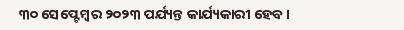୩୦ ସେପ୍ଟେମ୍ବର ୨୦୨୩ ପର୍ଯ୍ୟନ୍ତ କାର୍ଯ୍ୟକାରୀ ହେବ ।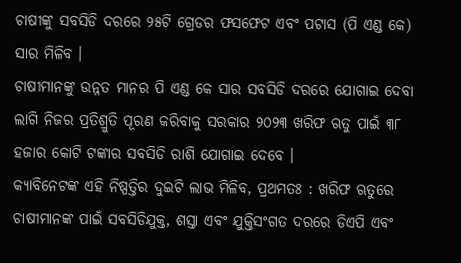ଚାଷୀଙ୍କୁ ସବସିଡି ଦରରେ ୨୫ଟି ଗ୍ରେଡର ଫସଫେଟ ଏବଂ ପଟାସ (ପି ଏଣ୍ଡ କେ) ସାର ମିଳିବ ।
ଚାଷୀମାନଙ୍କୁ ଉନ୍ନତ ମାନର ପି ଏଣ୍ଡ କେ ସାର ସବସିଡି ଦରରେ ଯୋଗାଇ ଦେବା ଲାଗି ନିଜର ପ୍ରତିଶ୍ରୁତି ପୂରଣ କରିବାକୁ ସରକାର ୨୦୨୩ ଖରିଫ ଋତୁ ପାଇଁ ୩୮ ହଜାର କୋଟି ଟଙ୍କାର ସବସିଡି ରାଶି ଯୋଗାଇ ଦେବେ ।
କ୍ୟାବିନେଟଙ୍କ ଏହି ନିଷ୍ପତ୍ତିର ଦୁଇଟି ଲାଭ ମିଳିବ, ପ୍ରଥମତଃ : ଖରିଫ ଋତୁରେ ଚାଷୀମାନଙ୍କ ପାଇଁ ସବସିଡିଯୁକ୍ତ, ଶସ୍ତା ଏବଂ ଯୁକ୍ତିସଂଗତ ଦରରେ ଡିଏପି ଏବଂ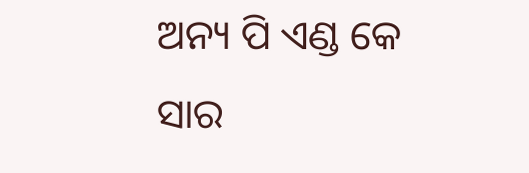ଅନ୍ୟ ପି ଏଣ୍ଡ କେ ସାର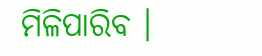ମିଳିପାରିବ ।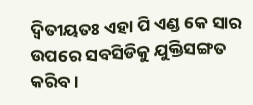ଦ୍ୱିତୀୟତଃ ଏହା ପି ଏଣ୍ଡ କେ ସାର ଉପରେ ସବସିଡିକୁ ଯୁକ୍ତିସଙ୍ଗତ କରିବ ।